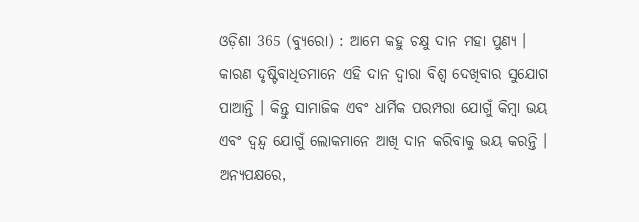ଓଡ଼ିଶା 365 (ବ୍ୟୁରୋ) : ଆମେ କହୁ ଚକ୍ଷୁ ଦାନ ମହା ପୁଣ୍ୟ । କାରଣ ଦୃଷ୍ଟିବାଧିତମାନେ ଏହି ଦାନ ଦ୍ୱାରା ବିଶ୍ୱ ଦେଖିବାର ସୁଯୋଗ ପାଆନ୍ତି । କିନ୍ତୁ ସାମାଜିକ ଏବଂ ଧାର୍ମିକ ପରମ୍ପରା ଯୋଗୁଁ କିମ୍ବା ଭୟ ଏବଂ ଦ୍ୱନ୍ଦ୍ୱ ଯୋଗୁଁ ଲୋକମାନେ ଆଖି ଦାନ କରିବାକୁ ଭୟ କରନ୍ତି । ଅନ୍ୟପକ୍ଷରେ,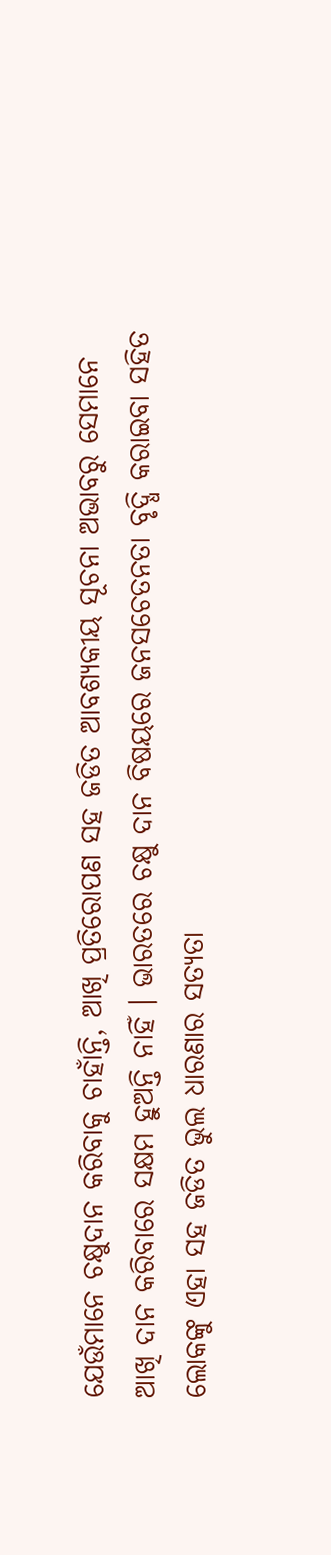ଯେଉଁମାନେ ଚକ୍ଷୁଦାନ କରିବାକୁ ଚାହାଁନ୍ତି, ଆଖି ପ୍ରତିରୋପଣ ସହ ଜଡିତ ଆବଶ୍ୟକୀୟ ସୂଚନା ଅଭାବରୁ ସେମାନେ ଆଖି ଦାନ କରିବାରେ ସକ୍ଷମ ହୁଅନ୍ତି ନାହିଁ । ଭାରତରେ ଚକ୍ଷୁ ଦାନ ବିଷୟରେ ଜନସଚେତନତା ବୃଦ୍ଧି କରାଇବା ସହିତ ଲୋକଙ୍କୁ ଏହା ସହ ଜଡିତ ଭୁଲ ଧାରଣାର ସତ୍ୟତା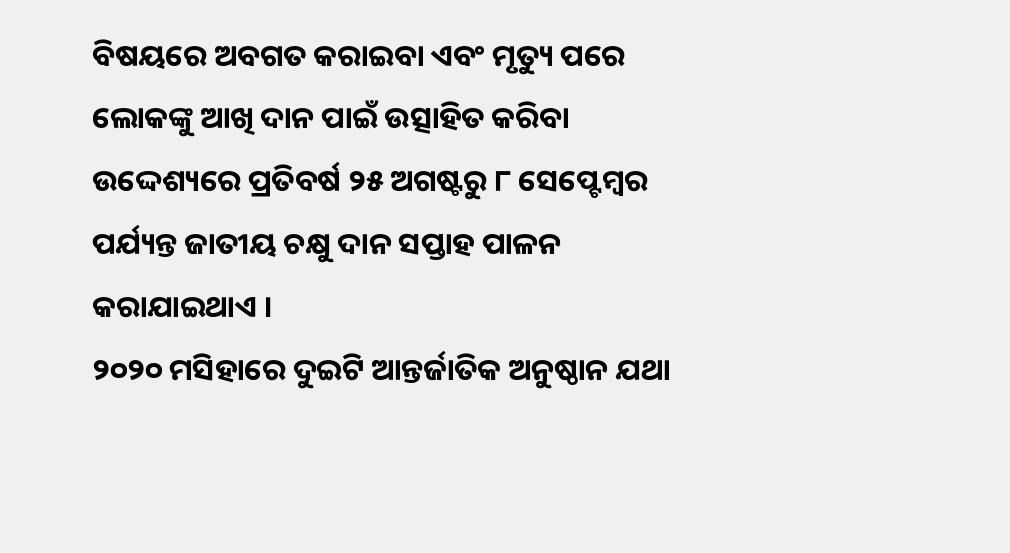ବିଷୟରେ ଅବଗତ କରାଇବା ଏବଂ ମୃତ୍ୟୁ ପରେ ଲୋକଙ୍କୁ ଆଖି ଦାନ ପାଇଁ ଉତ୍ସାହିତ କରିବା ଉଦ୍ଦେଶ୍ୟରେ ପ୍ରତିବର୍ଷ ୨୫ ଅଗଷ୍ଟରୁ ୮ ସେପ୍ଟେମ୍ବର ପର୍ଯ୍ୟନ୍ତ ଜାତୀୟ ଚକ୍ଷୁ ଦାନ ସପ୍ତାହ ପାଳନ କରାଯାଇଥାଏ ।
୨୦୨୦ ମସିହାରେ ଦୁଇଟି ଆନ୍ତର୍ଜାତିକ ଅନୁଷ୍ଠାନ ଯଥା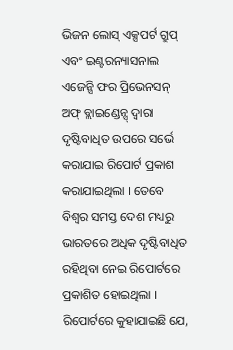ଭିଜନ ଲୋସ୍ ଏକ୍ସପର୍ଟ ଗ୍ରୁପ୍ ଏବଂ ଇଣ୍ଟରନ୍ୟାସନାଲ ଏଜେନ୍ସି ଫର ପ୍ରିଭେନସନ୍ ଅଫ୍ ବ୍ଲାଇଣ୍ଡେନ୍ସ୍ ଦ୍ବାରା ଦୃଷ୍ଟିବାଧିତ ଉପରେ ସର୍ଭେ କରାଯାଇ ରିପୋର୍ଟ ପ୍ରକାଶ କରାଯାଇଥିଲା । ତେବେ ବିଶ୍ବର ସମସ୍ତ ଦେଶ ମଧ୍ୟରୁ ଭାରତରେ ଅଧିକ ଦୃଷ୍ଟିବାଧିତ ରହିଥିବା ନେଇ ରିପୋର୍ଟରେ ପ୍ରକାଶିତ ହୋଇଥିଲା । ରିପୋର୍ଟରେ କୁହାଯାଇଛି ଯେ,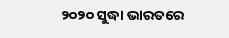୨୦୨୦ ସୁଦ୍ଧା ଭାରତରେ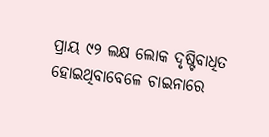ପ୍ରାୟ ୯୨ ଲକ୍ଷ ଲୋକ ଦୃଷ୍ଟିବାଧିତ ହୋଇଥିବାବେଳେ ଚାଇନାରେ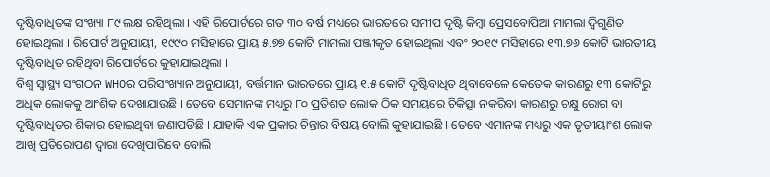ଦୃଷ୍ଟିବାଧିତଙ୍କ ସଂଖ୍ୟା ୮୯ ଲକ୍ଷ ରହିଥିଲା । ଏହି ରିପୋର୍ଟରେ ଗତ ୩୦ ବର୍ଷ ମଧ୍ୟରେ ଭାରତରେ ସମୀପ ଦୃଷ୍ଟି କିମ୍ବା ପ୍ରେସବୋପିଆ ମାମଲା ଦ୍ୱିଗୁଣିତ ହୋଇଥିଲା । ରିପୋର୍ଟ ଅନୁଯାୟୀ, ୧୯୯୦ ମସିହାରେ ପ୍ରାୟ ୫.୭୭ କୋଟି ମାମଲା ପଞ୍ଜୀକୃତ ହୋଇଥିଲା ଏବଂ ୨୦୧୯ ମସିହାରେ ୧୩.୭୬ କୋଟି ଭାରତୀୟ ଦୃଷ୍ଟିବାଧିତ ରହିଥିବା ରିପୋର୍ଟରେ କୁହାଯାଇଥିଲା ।
ବିଶ୍ୱ ସ୍ୱାସ୍ଥ୍ୟ ସଂଗଠନ WHOର ପରିସଂଖ୍ୟାନ ଅନୁଯାୟୀ, ବର୍ତ୍ତମାନ ଭାରତରେ ପ୍ରାୟ ୧.୫ କୋଟି ଦୃଷ୍ଟିବାଧିତ ଥିବାବେଳେ କେତେକ କାରଣରୁ ୧୩ କୋଟିରୁ ଅଧିକ ଲୋକକୁ ଆଂଶିକ ଦେଖାଯାଉଛି । ତେବେ ସେମାନଙ୍କ ମଧ୍ୟରୁ ୮୦ ପ୍ରତିଶତ ଲୋକ ଠିକ ସମୟରେ ଚିକିତ୍ସା ନକରିବା କାରଣରୁ ଚକ୍ଷୁ ରୋଗ ବା ଦୃଷ୍ଟିବାଧିତର ଶିକାର ହୋଇଥିବା ଜଣାପଡିଛି । ଯାହାକି ଏକ ପ୍ରକାର ଚିନ୍ତାର ବିଷୟ ବୋଲି କୁହାଯାଇଛି । ତେବେ ଏମାନଙ୍କ ମଧ୍ୟରୁ ଏକ ତୃତୀୟାଂଶ ଲୋକ ଆଖି ପ୍ରତିରୋପଣ ଦ୍ବାରା ଦେଖିପାରିବେ ବୋଲି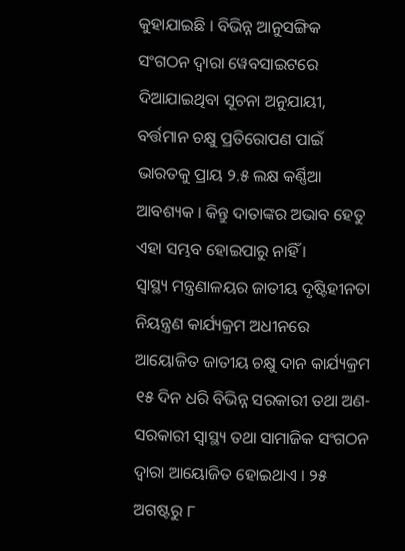କୁହାଯାଇଛି । ବିଭିନ୍ନ ଆନୁସଙ୍ଗିକ ସଂଗଠନ ଦ୍ୱାରା ୱେବସାଇଟରେ ଦିଆଯାଇଥିବା ସୂଚନା ଅନୁଯାୟୀ, ବର୍ତ୍ତମାନ ଚକ୍ଷୁ ପ୍ରତିରୋପଣ ପାଇଁ ଭାରତକୁ ପ୍ରାୟ ୨.୫ ଲକ୍ଷ କର୍ଣ୍ଣିଆ ଆବଶ୍ୟକ । କିନ୍ତୁ ଦାତାଙ୍କର ଅଭାବ ହେତୁ ଏହା ସମ୍ଭବ ହୋଇପାରୁ ନାହିଁ ।
ସ୍ୱାସ୍ଥ୍ୟ ମନ୍ତ୍ରଣାଳୟର ଜାତୀୟ ଦୃଷ୍ଟିହୀନତା ନିୟନ୍ତ୍ରଣ କାର୍ଯ୍ୟକ୍ରମ ଅଧୀନରେ ଆୟୋଜିତ ଜାତୀୟ ଚକ୍ଷୁ ଦାନ କାର୍ଯ୍ୟକ୍ରମ ୧୫ ଦିନ ଧରି ବିଭିନ୍ନ ସରକାରୀ ତଥା ଅଣ-ସରକାରୀ ସ୍ୱାସ୍ଥ୍ୟ ତଥା ସାମାଜିକ ସଂଗଠନ ଦ୍ୱାରା ଆୟୋଜିତ ହୋଇଥାଏ । ୨୫ ଅଗଷ୍ଟରୁ ୮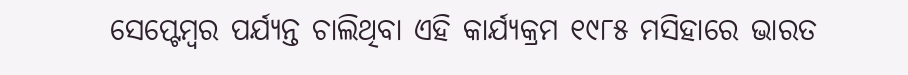ସେପ୍ଟେମ୍ବର ପର୍ଯ୍ୟନ୍ତ ଚାଲିଥିବା ଏହି କାର୍ଯ୍ୟକ୍ରମ ୧୯୮୫ ମସିହାରେ ଭାରତ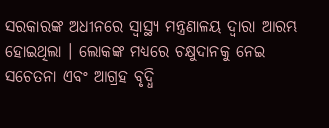ସରକାରଙ୍କ ଅଧୀନରେ ସ୍ୱାସ୍ଥ୍ୟ ମନ୍ତ୍ରଣାଳୟ ଦ୍ୱାରା ଆରମ୍ଭ ହୋଇଥିଲା । ଲୋକଙ୍କ ମଧ୍ୟରେ ଚକ୍ଷୁଦାନକୁ ନେଇ ସଚେତନା ଏବଂ ଆଗ୍ରହ ବୃଦ୍ଧି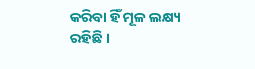କରିବା ହିଁ ମୂଳ ଲକ୍ଷ୍ୟ ରହିଛି ।